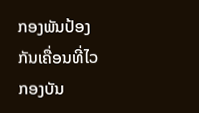ກອງພັນປ້ອງກັນເຄື່ອນທີ່ໄວ ກອງບັນ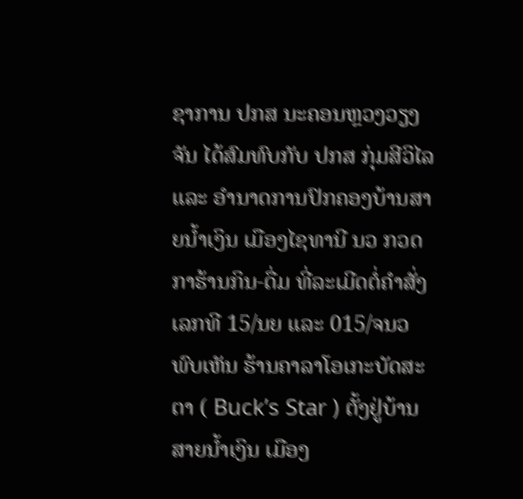ຊາການ ປກສ ນະຄອນຫຼວງວຽງຈັນ ໄດ້ສົມທົບກັບ ປກສ ກຸ່ມສີວິໄລ ແລະ ອຳນາດການປົກຄອງບ້ານສາຍນ້ຳເງິນ ເມືອງໄຊທານີ ນວ ກວດກາຮ້ານກິນ-ດື່ມ ທີ່ລະເມີດຕໍ່ຄໍາສັ່ງເລກທີ 15/ນຍ ແລະ 015/ຈນວ ພົບເຫັນ ຮ້ານຄາລາໂອເກະບັດສະຕາ ( Buck’s Star ) ຕັ້ງຢູ່ບ້ານສາຍນໍ້າເງິນ ເມືອງ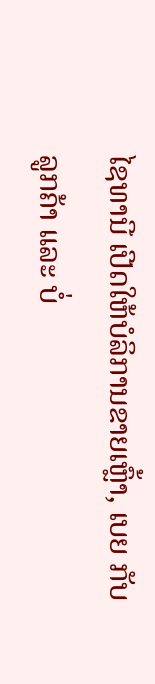ໄຊທານີ ເປີດໃຫ້ບໍລິການຂາຍເຫຼົ້າ, ເບຍ ກັບລູກຄ້າ ແລະ ບໍ່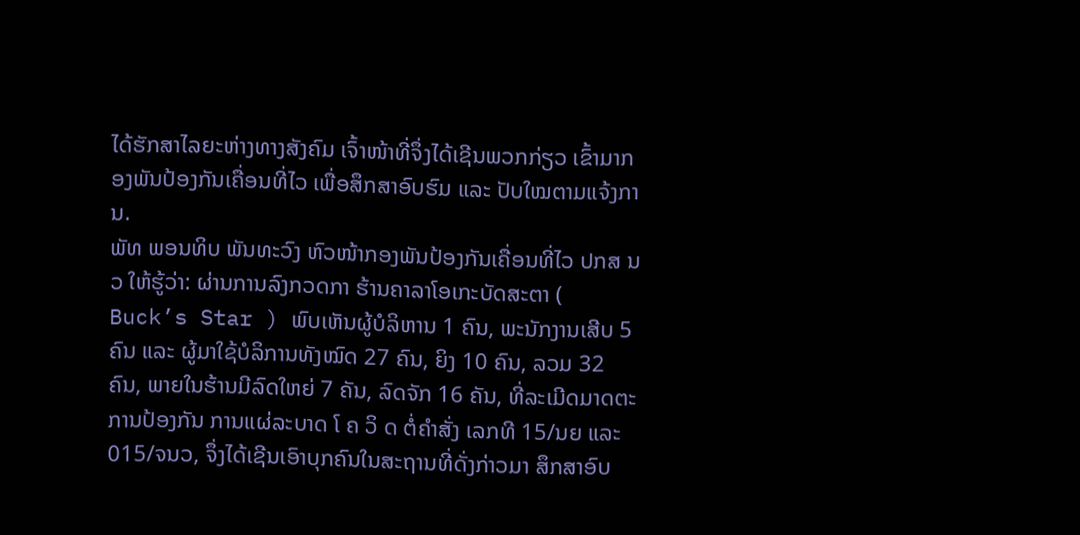ໄດ້ຮັກສາໄລຍະຫ່າງທາງສັງຄົມ ເຈົ້າໜ້າທີ່ຈຶ່ງໄດ້ເຊີນພວກກ່ຽວ ເຂົ້າມາກອງພັນປ້ອງກັນເຄື່ອນທີ່ໄວ ເພື່ອສຶກສາອົບຮົມ ແລະ ປັບໃໝຕາມແຈ້ງການ.
ພັທ ພອນທິບ ພັນທະວົງ ຫົວໜ້າກອງພັນປ້ອງກັນເຄື່ອນທີ່ໄວ ປກສ ນວ ໃຫ້ຮູ້ວ່າ: ຜ່ານການລົງກວດກາ ຮ້ານຄາລາໂອເກະບັດສະຕາ ( Buck’s Star ) ພົບເຫັນຜູ້ບໍລິຫານ 1 ຄົນ, ພະນັກງານເສີບ 5 ຄົນ ແລະ ຜູ້ມາໃຊ້ບໍລິການທັງໝົດ 27 ຄົນ, ຍິງ 10 ຄົນ, ລວມ 32 ຄົນ, ພາຍໃນຮ້ານມີລົດໃຫຍ່ 7 ຄັນ, ລົດຈັກ 16 ຄັນ, ທີ່ລະເມີດມາດຕະການປ້ອງກັນ ການແຜ່ລະບາດ ໂ ຄ ວິ ດ ຕໍ່ຄໍາສັ່ງ ເລກທີ 15/ນຍ ແລະ 015/ຈນວ, ຈຶ່ງໄດ້ເຊີນເອົາບຸກຄົນໃນສະຖານທີ່ດັ່ງກ່າວມາ ສຶກສາອົບ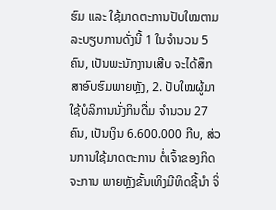ຮົມ ແລະ ໃຊ້ມາດຕະການປັບໃໝຕາມລະບຽບການດັ່ງນີ້ 1 ໃນຈໍານວນ 5 ຄົນ, ເປັນພະນັກງານເສີບ ຈະໄດ້ສຶກສາອົບຮົມພາຍຫຼັງ, 2. ປັບໃໝຜູ້ມາໃຊ້ບໍລິການນັ່ງກິນດື່ມ ຈຳນວນ 27 ຄົນ, ເປັນເງິນ 6.600.000 ກີບ, ສ່ວນການໃຊ້ມາດຕະການ ຕໍ່ເຈົ້າຂອງກິດຈະການ ພາຍຫຼັງຂັ້ນເທິງມີທິດຊີ້ນຳ ຈິ່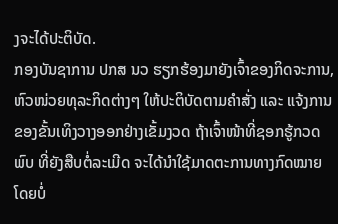ງຈະໄດ້ປະຕິບັດ.
ກອງບັນຊາການ ປກສ ນວ ຮຽກຮ້ອງມາຍັງເຈົ້າຂອງກິດຈະການ, ຫົວໜ່ວຍທຸລະກິດຕ່າງໆ ໃຫ້ປະຕິບັດຕາມຄຳສັ່ງ ແລະ ແຈ້ງການ ຂອງຂັ້ນເທິງວາງອອກຢ່າງເຂັ້ມງວດ ຖ້າເຈົ້າໜ້າທີ່ຊອກຮູ້ກວດພົບ ທີ່ຍັງສືບຕໍ່ລະເມີດ ຈະໄດ້ນຳໃຊ້ມາດຕະການທາງກົດໝາຍໂດຍບໍ່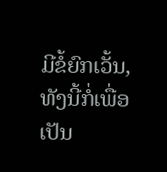ມີຂໍ້ຍົກເວັ້ນ, ທັງນີ້ກໍ່ເພື່ອເປັນ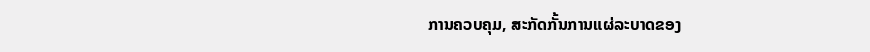ການຄວບຄຸມ, ສະກັດກັ້ນການແຜ່ລະບາດຂອງ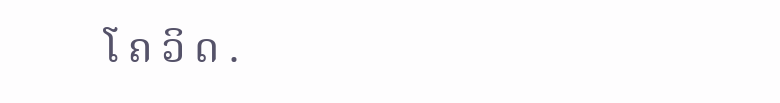ໂ ຄ ວິ ດ .